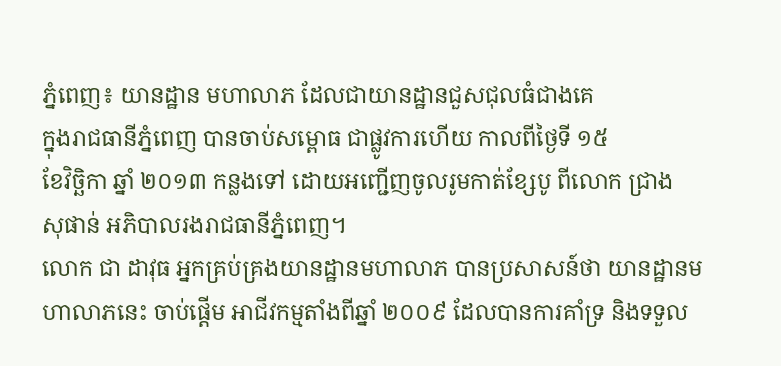ភ្នំពេញ៖ យានដ្ឋាន មហាលាភ ដែលជាយានដ្ឋានជួសជុលធំជាងគេ
ក្នុងរាជធានីភ្នំពេញ បានចាប់សម្ពោធ ជាផ្លូវការហើយ កាលពីថ្ងៃទី ១៥
ខែវិច្ឆិកា ឆ្នាំ ២០១៣ កន្លងទៅ ដោយអញ្ជើញចូលរូមកាត់ខ្សែបូ ពីលោក ជ្រាង
សុផាន់ អភិបាលរងរាជធានីភ្នំពេញ។
លោក ជា ដាវុធ អ្នកគ្រប់គ្រងយានដ្ឋានមហាលាភ បានប្រសាសន៍ថា យានដ្ឋានមហាលាភនេះ ចាប់ផ្តើម អាជីវកម្មតាំងពីឆ្នាំ ២០០៩ ដែលបានការគាំទ្រ និងទទួល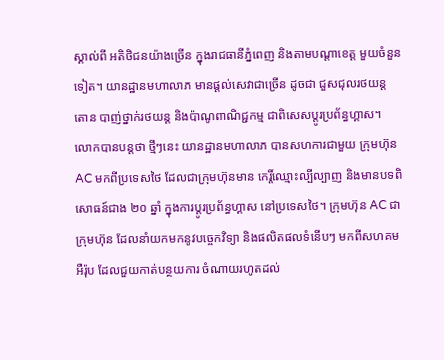ស្គាល់ពី អតិថិជនយ៉ាងច្រើន ក្នុងរាជធានីភ្នំពេញ និងតាមបណ្តាខេត្ត មួយចំនួនទៀត។ យានដ្ឋានមហាលាភ មានផ្តល់សេវាជាច្រើន ដូចជា ជួសជុលរថយន្ត តោន បាញ់ថ្នាក់រថយន្ត និងប៉ាណូពាណិជ្ជកម្ម ជាពិសេសប្តូរប្រព័ន្ធហ្គាស។
លោកបានបន្តថា ថ្មីៗនេះ យានដ្ឋានមហាលាភ បានសហការជាមួយ ក្រុមហ៊ុន AC មកពីប្រទេសថៃ ដែលជាក្រុមហ៊ុនមាន កេរ្តិ៍ឈ្មោះល្បីល្បាញ និងមានបទពិសោធន៍ជាង ២០ ឆ្នាំ ក្នុងការប្តូរប្រព័ន្ធហ្គាស នៅប្រទេសថៃ។ ក្រុមហ៊ុន AC ជាក្រុមហ៊ុន ដែលនាំយកមកនូវបច្ចេកវិទ្យា និងផលិតផលទំនើបៗ មកពីសហគមអឺរ៉ុប ដែលជួយកាត់បន្ថយការ ចំណាយរហូតដល់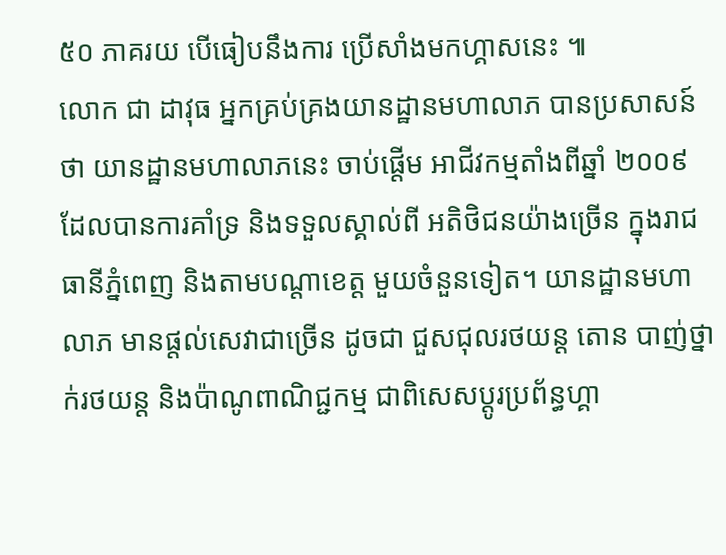៥០ ភាគរយ បើធៀបនឹងការ ប្រើសាំងមកហ្គាសនេះ ៕
លោក ជា ដាវុធ អ្នកគ្រប់គ្រងយានដ្ឋានមហាលាភ បានប្រសាសន៍ថា យានដ្ឋានមហាលាភនេះ ចាប់ផ្តើម អាជីវកម្មតាំងពីឆ្នាំ ២០០៩ ដែលបានការគាំទ្រ និងទទួលស្គាល់ពី អតិថិជនយ៉ាងច្រើន ក្នុងរាជធានីភ្នំពេញ និងតាមបណ្តាខេត្ត មួយចំនួនទៀត។ យានដ្ឋានមហាលាភ មានផ្តល់សេវាជាច្រើន ដូចជា ជួសជុលរថយន្ត តោន បាញ់ថ្នាក់រថយន្ត និងប៉ាណូពាណិជ្ជកម្ម ជាពិសេសប្តូរប្រព័ន្ធហ្គា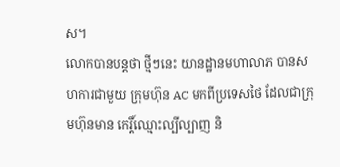ស។
លោកបានបន្តថា ថ្មីៗនេះ យានដ្ឋានមហាលាភ បានសហការជាមួយ ក្រុមហ៊ុន AC មកពីប្រទេសថៃ ដែលជាក្រុមហ៊ុនមាន កេរ្តិ៍ឈ្មោះល្បីល្បាញ និ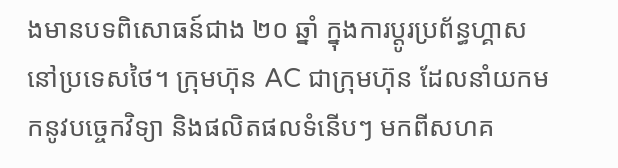ងមានបទពិសោធន៍ជាង ២០ ឆ្នាំ ក្នុងការប្តូរប្រព័ន្ធហ្គាស នៅប្រទេសថៃ។ ក្រុមហ៊ុន AC ជាក្រុមហ៊ុន ដែលនាំយកមកនូវបច្ចេកវិទ្យា និងផលិតផលទំនើបៗ មកពីសហគ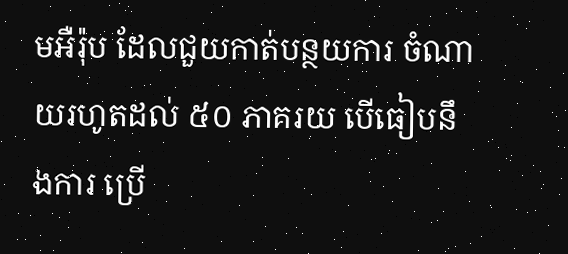មអឺរ៉ុប ដែលជួយកាត់បន្ថយការ ចំណាយរហូតដល់ ៥០ ភាគរយ បើធៀបនឹងការ ប្រើ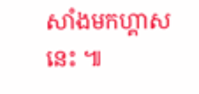សាំងមកហ្គាសនេះ ៕